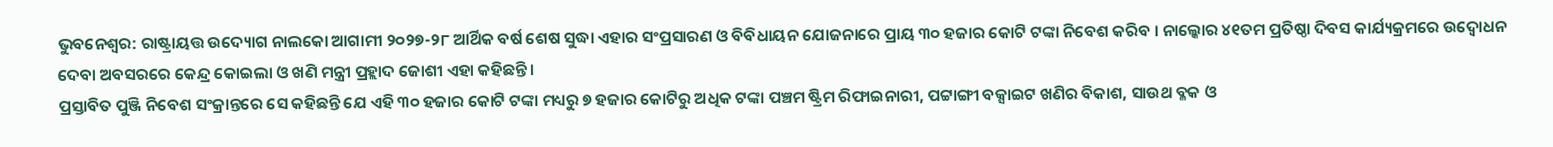ଭୁବନେଶ୍ୱର: ରାଷ୍ଟ୍ରାୟତ୍ତ ଉଦ୍ୟୋଗ ନାଲକୋ ଆଗାମୀ ୨୦୨୭-୨୮ ଆର୍ଥିକ ବର୍ଷ ଶେଷ ସୁଦ୍ଧା ଏହାର ସଂପ୍ରସାରଣ ଓ ବିବିଧାୟନ ଯୋଜନାରେ ପ୍ରାୟ ୩୦ ହଜାର କୋଟି ଟଙ୍କା ନିବେଶ କରିବ । ନାଲ୍କୋର ୪୧ତମ ପ୍ରତିଷ୍ଠା ଦିବସ କାର୍ଯ୍ୟକ୍ରମରେ ଉଦ୍ବୋଧନ ଦେବା ଅବସରରେ କେନ୍ଦ୍ର କୋଇଲା ଓ ଖଣି ମନ୍ତ୍ରୀ ପ୍ରହ୍ଲାଦ ଜୋଶୀ ଏହା କହିଛନ୍ତି ।
ପ୍ରସ୍ତାବିତ ପୁଞ୍ଜି ନିବେଶ ସଂକ୍ରାନ୍ତରେ ସେ କହିଛନ୍ତି ଯେ ଏହି ୩୦ ହଜାର କୋଟି ଟଙ୍କା ମଧ୍ୟରୁ ୭ ହଜାର କୋଟିରୁ ଅଧିକ ଟଙ୍କା ପଞ୍ଚମ ଷ୍ଟ୍ରିମ ରିଫାଇନାରୀ, ପଟ୍ଟାଙ୍ଗୀ ବକ୍ସାଇଟ ଖଣିର ବିକାଶ, ସାଉଥ ବ୍ଳକ ଓ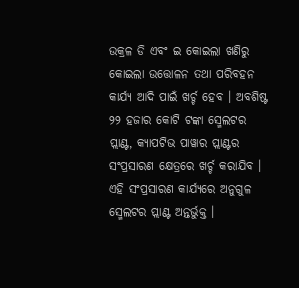ଉକ୍ରଳ ଡି ଏବଂ ଇ କୋଇଲା ଖଣିରୁ କୋଇଲା ଉତ୍ତୋଳନ ତଥା ପରିବହନ କାର୍ଯ୍ୟ ଆଦି ପାଇଁ ଖର୍ଚ୍ଚ ହେବ । ଅବଶିଷ୍ଟ ୨୨ ହଜାର କୋଟି ଟଙ୍କା ସ୍ମେଲଟର ପ୍ଲାଣ୍ଟ, କ୍ୟାପଟିଭ ପାୱାର ପ୍ଲାଣ୍ଟର ସଂପ୍ରସାରଣ କ୍ଷେତ୍ରରେ ଖର୍ଚ୍ଚ କରାଯିବ । ଏହି ସଂପ୍ରସାରଣ କାର୍ଯ୍ୟରେ ଅନୁଗୁଳ ସ୍ମେଲଟର ପ୍ଲାଣ୍ଟ ଅନ୍ତର୍ଭୁକ୍ତ ।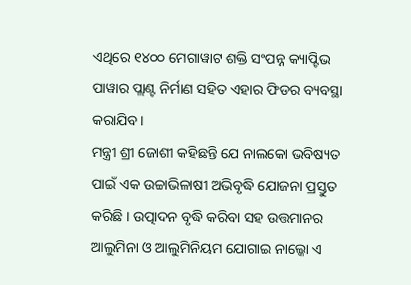ଏଥିରେ ୧୪୦୦ ମେଗାୱାଟ ଶକ୍ତି ସଂପନ୍ନ କ୍ୟାପ୍ଟିଭ ପାୱାର ପ୍ଲାଣ୍ଟ ନିର୍ମାଣ ସହିତ ଏହାର ଫିଡର ବ୍ୟବସ୍ଥା କରାଯିବ ।
ମନ୍ତ୍ରୀ ଶ୍ରୀ ଜୋଶୀ କହିଛନ୍ତି ଯେ ନାଲକୋ ଭବିଷ୍ୟତ ପାଇଁ ଏକ ଉଚ୍ଚାଭିଳାଷୀ ଅଭିବୃଦ୍ଧି ଯୋଜନା ପ୍ରସ୍ତୁତ କରିଛି । ଉତ୍ପାଦନ ବୃଦ୍ଧି କରିବା ସହ ଉତ୍ତମାନର ଆଲୁମିନା ଓ ଆଲୁମିନିୟମ ଯୋଗାଇ ନାଲ୍କୋ ଏ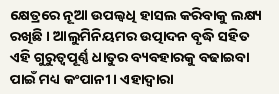କ୍ଷେତ୍ରରେ ନୂଆ ଉପଲ୍ବଧି ହାସଲ କରିବାକୁ ଲକ୍ଷ୍ୟ ରଖିଛି । ଆଲୁମିନିୟମର ଉତ୍ପାଦନ ବୃଦ୍ଧି ସହିତ ଏହି ଗୁରୁତ୍ୱପୂର୍ଣ୍ଣ ଧାତୁର ବ୍ୟବହାରକୁ ବଢାଇବା ପାଇଁ ମଧ୍ୟ କଂପାନୀ । ଏହାଦ୍ୱାରା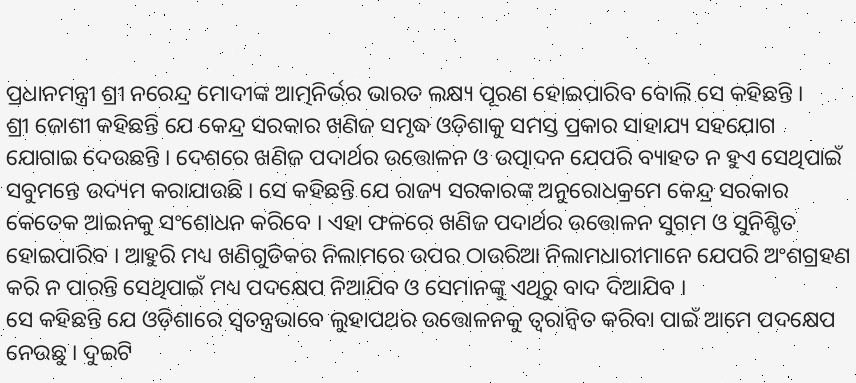ପ୍ରଧାନମନ୍ତ୍ରୀ ଶ୍ରୀ ନରେନ୍ଦ୍ର ମୋଦୀଙ୍କ ଆତ୍ମନିର୍ଭର ଭାରତ ଲକ୍ଷ୍ୟ ପୂରଣ ହୋଇପାରିବ ବୋଲି ସେ କହିଛନ୍ତି ।
ଶ୍ରୀ ଜୋଶୀ କହିଛନ୍ତି ଯେ କେନ୍ଦ୍ର ସରକାର ଖଣିଜ ସମୃଦ୍ଧ ଓଡ଼ିଶାକୁ ସମସ୍ତ ପ୍ରକାର ସାହାଯ୍ୟ ସହଯୋଗ ଯୋଗାଇ ଦେଉଛନ୍ତି । ଦେଶରେ ଖଣିଜ ପଦାର୍ଥର ଉତ୍ତୋଳନ ଓ ଉତ୍ପାଦନ ଯେପରି ବ୍ୟାହତ ନ ହୁଏ ସେଥିପାଇଁ ସବୁମନ୍ତେ ଉଦ୍ୟମ କରାଯାଉଛି । ସେ କହିଛନ୍ତି ଯେ ରାଜ୍ୟ ସରକାରଙ୍କ ଅନୁରୋଧକ୍ରମେ କେନ୍ଦ୍ର ସରକାର କେତେକ ଆଇନକୁ ସଂଶୋଧନ କରିବେ । ଏହା ଫଳରେ ଖଣିଜ ପଦାର୍ଥର ଉତ୍ତୋଳନ ସୁଗମ ଓ ସୁନିଶ୍ଚିତ ହୋଇପାରିବ । ଆହୁରି ମଧ୍ୟ ଖଣିଗୁଡିକର ନିଲାମରେ ଉପର ଠାଉରିଆ ନିଲାମଧାରୀମାନେ ଯେପରି ଅଂଶଗ୍ରହଣ କରି ନ ପାରନ୍ତି ସେଥିପାଇଁ ମଧ୍ୟ ପଦକ୍ଷେପ ନିଆଯିବ ଓ ସେମାନଙ୍କୁ ଏଥିରୁ ବାଦ ଦିଆଯିବ ।
ସେ କହିଛନ୍ତି ଯେ ଓଡ଼ିଶାରେ ସ୍ୱତନ୍ତ୍ରଭାବେ ଲୁହାପଥର ଉତ୍ତୋଳନକୁ ତ୍ୱରାନ୍ୱିତ କରିବା ପାଇଁ ଆମେ ପଦକ୍ଷେପ ନେଉଛୁ । ଦୁଇଟି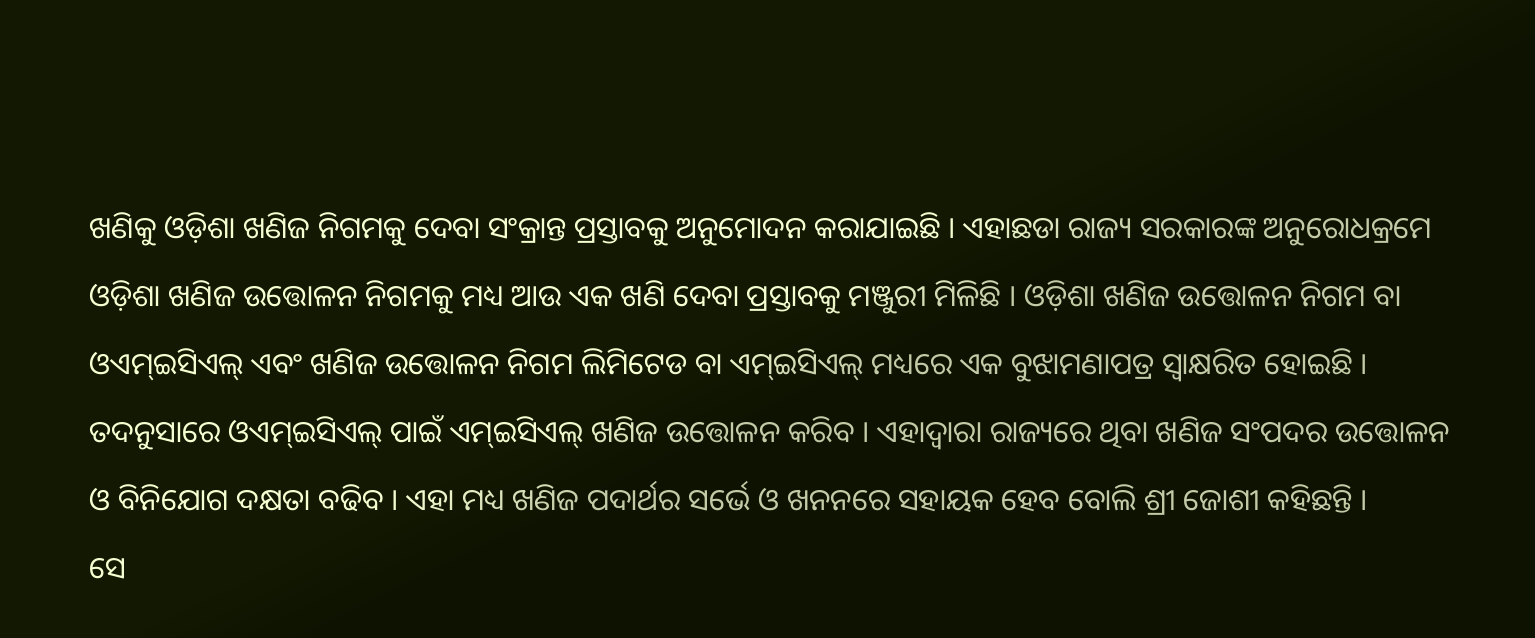ଖଣିକୁ ଓଡ଼ିଶା ଖଣିଜ ନିଗମକୁ ଦେବା ସଂକ୍ରାନ୍ତ ପ୍ରସ୍ତାବକୁ ଅନୁମୋଦନ କରାଯାଇଛି । ଏହାଛଡା ରାଜ୍ୟ ସରକାରଙ୍କ ଅନୁରୋଧକ୍ରମେ ଓଡ଼ିଶା ଖଣିଜ ଉତ୍ତୋଳନ ନିଗମକୁ ମଧ୍ୟ ଆଉ ଏକ ଖଣି ଦେବା ପ୍ରସ୍ତାବକୁ ମଞ୍ଜୁରୀ ମିଳିଛି । ଓଡ଼ିଶା ଖଣିଜ ଉତ୍ତୋଳନ ନିଗମ ବା ଓଏମ୍ଇସିଏଲ୍ ଏବଂ ଖଣିଜ ଉତ୍ତୋଳନ ନିଗମ ଲିମିଟେଡ ବା ଏମ୍ଇସିଏଲ୍ ମଧ୍ୟରେ ଏକ ବୁଝାମଣାପତ୍ର ସ୍ୱାକ୍ଷରିତ ହୋଇଛି । ତଦନୁସାରେ ଓଏମ୍ଇସିଏଲ୍ ପାଇଁ ଏମ୍ଇସିଏଲ୍ ଖଣିଜ ଉତ୍ତୋଳନ କରିବ । ଏହାଦ୍ୱାରା ରାଜ୍ୟରେ ଥିବା ଖଣିଜ ସଂପଦର ଉତ୍ତୋଳନ ଓ ବିନିଯୋଗ ଦକ୍ଷତା ବଢିବ । ଏହା ମଧ୍ୟ ଖଣିଜ ପଦାର୍ଥର ସର୍ଭେ ଓ ଖନନରେ ସହାୟକ ହେବ ବୋଲି ଶ୍ରୀ ଜୋଶୀ କହିଛନ୍ତି ।
ସେ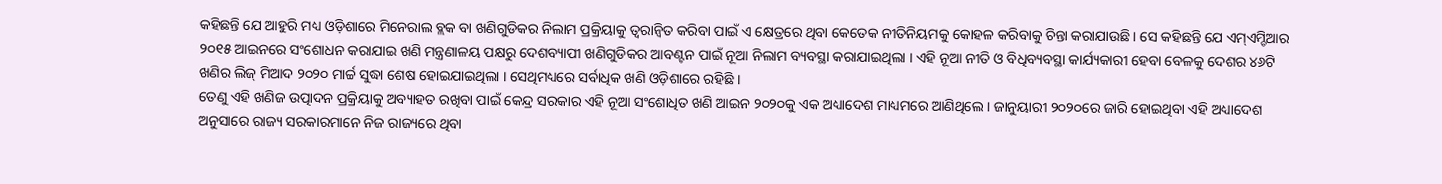କହିଛନ୍ତି ଯେ ଆହୁରି ମଧ୍ୟ ଓଡ଼ିଶାରେ ମିନେରାଲ ବ୍ଲକ ବା ଖଣିଗୁଡିକର ନିଲାମ ପ୍ରକ୍ରିୟାକୁ ତ୍ୱରାନ୍ୱିତ କରିବା ପାଇଁ ଏ କ୍ଷେତ୍ରରେ ଥିବା କେତେକ ନୀତିନିୟମକୁ କୋହଳ କରିବାକୁ ଚିନ୍ତା କରାଯାଉଛି । ସେ କହିଛନ୍ତି ଯେ ଏମ୍ଏମ୍ଡିଆର ୨୦୧୫ ଆଇନରେ ସଂଶୋଧନ କରାଯାଇ ଖଣି ମନ୍ତ୍ରଣାଳୟ ପକ୍ଷରୁ ଦେଶବ୍ୟାପୀ ଖଣିଗୁଡିକର ଆବଣ୍ଟନ ପାଇଁ ନୂଆ ନିଲାମ ବ୍ୟବସ୍ଥା କରାଯାଇଥିଲା । ଏହି ନୂଆ ନୀତି ଓ ବିଧିବ୍ୟବସ୍ଥା କାର୍ଯ୍ୟକାରୀ ହେବା ବେଳକୁ ଦେଶର ୪୬ଟି ଖଣିର ଲିଜ୍ ମିଆଦ ୨୦୨୦ ମାର୍ଚ୍ଚ ସୁଦ୍ଧା ଶେଷ ହୋଇଯାଇଥିଲା । ସେଥିମଧ୍ୟରେ ସର୍ବାଧିକ ଖଣି ଓଡ଼ିଶାରେ ରହିଛି ।
ତେଣୁ ଏହି ଖଣିଜ ଉତ୍ପାଦନ ପ୍ରକ୍ରିୟାକୁ ଅବ୍ୟାହତ ରଖିବା ପାଇଁ କେନ୍ଦ୍ର ସରକାର ଏହି ନୂଆ ସଂଶୋଧିତ ଖଣି ଆଇନ ୨୦୨୦କୁ ଏକ ଅଧ୍ୟାଦେଶ ମାଧ୍ୟମରେ ଆଣିଥିଲେ । ଜାନୁୟାରୀ ୨୦୨୦ରେ ଜାରି ହୋଇଥିବା ଏହି ଅଧ୍ୟାଦେଶ ଅନୁସାରେ ରାଜ୍ୟ ସରକାରମାନେ ନିଜ ରାଜ୍ୟରେ ଥିବା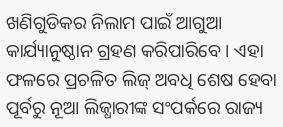ଖଣିଗୁଡିକର ନିଲାମ ପାଇଁ ଆଗୁଆ କାର୍ଯ୍ୟାନୁଷ୍ଠାନ ଗ୍ରହଣ କରିପାରିବେ । ଏହା ଫଳରେ ପ୍ରଚଳିତ ଲିଜ୍ ଅବଧି ଶେଷ ହେବା ପୂର୍ବରୁ ନୂଆ ଲିଜ୍ଧାରୀଙ୍କ ସଂପର୍କରେ ରାଜ୍ୟ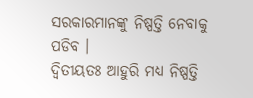ସରକାରମାନଙ୍କୁ ନିଷ୍ପତ୍ତି ନେବାକୁ ପଡିବ ।
ଦ୍ୱିତୀୟତଃ ଆହୁରି ମଧ୍ୟ ନିଷ୍ପତ୍ତି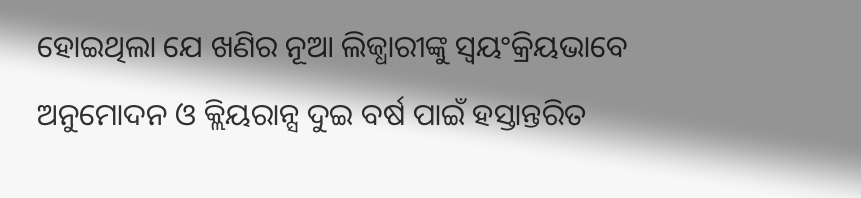ହୋଇଥିଲା ଯେ ଖଣିର ନୂଆ ଲିଜ୍ଧାରୀଙ୍କୁ ସ୍ୱୟଂକ୍ରିୟଭାବେ ଅନୁମୋଦନ ଓ କ୍ଲିୟରାନ୍ସ ଦୁଇ ବର୍ଷ ପାଇଁ ହସ୍ତାନ୍ତରିତ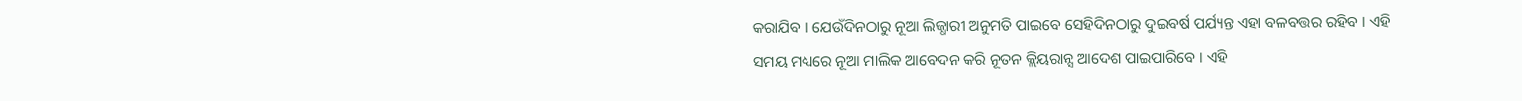କରାଯିବ । ଯେଉଁଦିନଠାରୁ ନୂଆ ଲିଜ୍ଧାରୀ ଅନୁମତି ପାଇବେ ସେହିଦିନଠାରୁ ଦୁଇବର୍ଷ ପର୍ଯ୍ୟନ୍ତ ଏହା ବଳବତ୍ତର ରହିବ । ଏହି ସମୟ ମଧ୍ୟରେ ନୂଆ ମାଲିକ ଆବେଦନ କରି ନୂତନ କ୍ଲିୟରାନ୍ସ ଆଦେଶ ପାଇପାରିବେ । ଏହି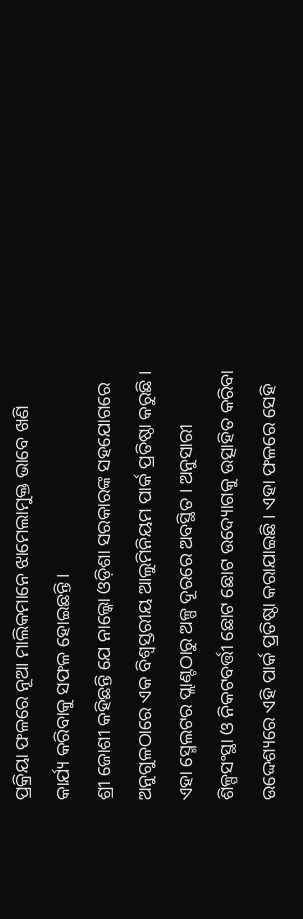ପ୍ରକ୍ରିୟା ଫଳରେ ନୂଆ ମାଲିକମାନେ ଝାମେଲାମୁକ୍ତ ଭାବେ ଖଣି କାର୍ଯ୍ୟ କରିବାକୁ ସଫଳ ହୋଇଛନ୍ତି ।
ଶ୍ରୀ ଜୋଶୀ କହିଛନ୍ତି ଯେ ନାଲ୍କୋ ଓଡ଼ିଶା ସରକାରଙ୍କ ସହଯୋଗରେ ଅନୁଗୁଳଠାରେ ଏକ ବିଶ୍ୱସ୍ତରୀୟ ଆଲୁମିନିୟମ ପାର୍କ ପ୍ରତିଷ୍ଠା କରୁଛି । ଏହା ସ୍ମେଲଟର ପ୍ଲାଣ୍ଟଠାରୁ ଅଳ୍ପ ଦୂରରେ ଅବସ୍ଥିତ । ଅନୁସାରୀ ଶିଳ୍ପସଂସ୍ଥା ଓ ନିକଟବର୍ତ୍ତୀ ଛୋଟ ଛୋଟ ଉଦ୍ୟୋଗକୁ ଉତ୍ସାହିତ କରିବା ଉଦ୍ଦେଶ୍ୟରେ ଏହି ପାର୍କ ପ୍ରତିଷ୍ଠା କରାଯାଇଛି । ଏହା ଫଳରେ ସେହି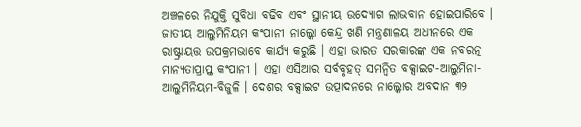ଅଞ୍ଚଳରେ ନିଯୁକ୍ତି ସୁବିଧା ବଢିବ ଏବଂ ସ୍ଥାନୀୟ ଉଦ୍ୟୋଗ ଲାଭବାନ ହୋଇପାରିବେ ।
ଜାତୀୟ ଆଲୁମିନିୟମ କଂପାନୀ ନାଲ୍କୋ କେନ୍ଦ୍ର ଖଣି ମନ୍ତ୍ରଣାଳୟ ଅଧୀନରେ ଏକ ରାଷ୍ଟ୍ରାୟତ୍ତ ଉପକ୍ରମଭାବେ କାର୍ଯ୍ୟ କରୁଛି । ଏହା ଭାରତ ସରକାରଙ୍କ ଏକ ନବରତ୍ନ ମାନ୍ୟତାପ୍ରାପ୍ତ କଂପାନୀ । ଏହା ଏସିଆର ସର୍ବବୃହତ୍ ସମନ୍ୱିତ ବକ୍ସାଇଟ-ଆଲୁମିନା- ଆଲୁମିନିୟମ-ବିଜୁଳି । ଦେଶର ବକ୍ସାଇଟ ଉତ୍ପାଦନରେ ନାଲ୍କୋର ଅବଦାନ ୩୨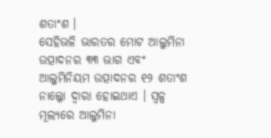ଶତାଂଶ ।
ସେହିଭଳି ଭାରତର ମୋଟ ଆଲୁମିନା ଉତ୍ପାଦନର ୩୩ ଭାଗ ଏବଂ ଆଲୁମିନିୟମ ଉତ୍ପାଦନର ୧୨ ଶତାଂଶ ନାଲ୍କୋ ଦ୍ୱାରା ହୋଇଥାଏ । ସ୍ୱଳ୍ପ ମୂଲ୍ୟରେ ଆଲୁମିନା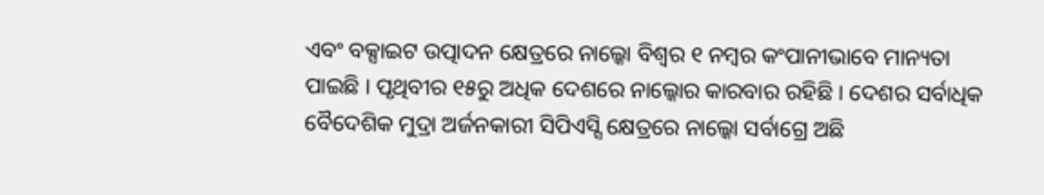ଏବଂ ବକ୍ସାଇଟ ଉତ୍ପାଦନ କ୍ଷେତ୍ରରେ ନାଲ୍କୋ ବିଶ୍ୱର ୧ ନମ୍ବର କଂପାନୀଭାବେ ମାନ୍ୟତା ପାଇଛି । ପୃଥିବୀର ୧୫ରୁ ଅଧିକ ଦେଶରେ ନାଲ୍କୋର କାରବାର ରହିଛି । ଦେଶର ସର୍ବାଧିକ ବୈଦେଶିକ ମୁଦ୍ରା ଅର୍ଜନକାରୀ ସିପିଏସ୍ସି କ୍ଷେତ୍ରରେ ନାଲ୍କୋ ସର୍ବାଗ୍ରେ ଅଛି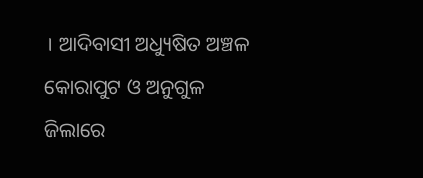। ଆଦିବାସୀ ଅଧ୍ୟୁଷିତ ଅଞ୍ଚଳ କୋରାପୁଟ ଓ ଅନୁଗୁଳ ଜିଲାରେ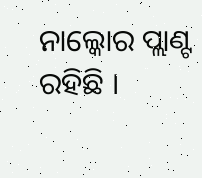ନାଲ୍କୋର ପ୍ଲାଣ୍ଟ ରହିଛି ।